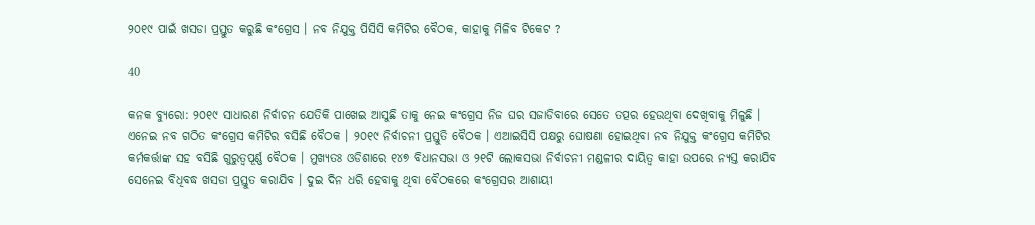୨୦୧୯ ପାଇଁ ଖସଡା ପ୍ରସ୍ତୁତ କରୁଛି କଂଗ୍ରେସ । ନବ ନିଯୁକ୍ତ ପିସିସି କମିଟିର ବୈଠକ, କାହାକୁ ମିଳିବ ଟିକେଟ ?

40

କନକ ବ୍ୟୁରୋ: ୨୦୧୯ ସାଧାରଣ ନିର୍ବାଚନ ଯେତିକି ପାଖେଇ ଆସୁଛି ତାକୁ ନେଇ କଂଗ୍ରେସ ନିଜ ଘର ସଜାଡିବାରେ ସେତେ ତତ୍ପର ହେଉଥିବା ଦେଖିବାକୁ ମିଳୁଛି । ଏନେଇ ନବ ଗଠିତ କଂଗ୍ରେସ କମିଟିର ବସିଛି ବୈଠକ । ୨୦୧୯ ନିର୍ବାଚନୀ ପ୍ରସ୍ତୁତି ବୈଠକ । ଏଆଇସିସି ପକ୍ଷରୁ ଘୋଷଣା ହୋଇଥିବା ନବ ନିଯୁକ୍ତ କଂଗ୍ରେସ କମିଟିର କର୍ମକର୍ତ୍ତାଙ୍କ ସହ ବସିଛି ଗୁରୁତ୍ୱପୂର୍ଣ୍ଣ ବୈଠକ । ମୁଖ୍ୟତଃ ଓଡିଶାରେ ୧୪୭ ବିଧାନସଭା ଓ ୨୧ଟି ଲୋକସଭା ନିର୍ବାଚନୀ ମଣ୍ଡଳୀର ଦାୟିତ୍ୱ କାହା ଉପରେ ନ୍ୟସ୍ତ କରାଯିବ ସେନେଇ ବିଧିବଦ୍ଧ ଖସଡା ପ୍ରସ୍ତୁତ କରାଯିବ । ଦୁଇ ଦିନ ଧରି ହେବାକୁ ଥିବା ବୈଠକରେ କଂଗ୍ରେସର ଆଶାୟୀ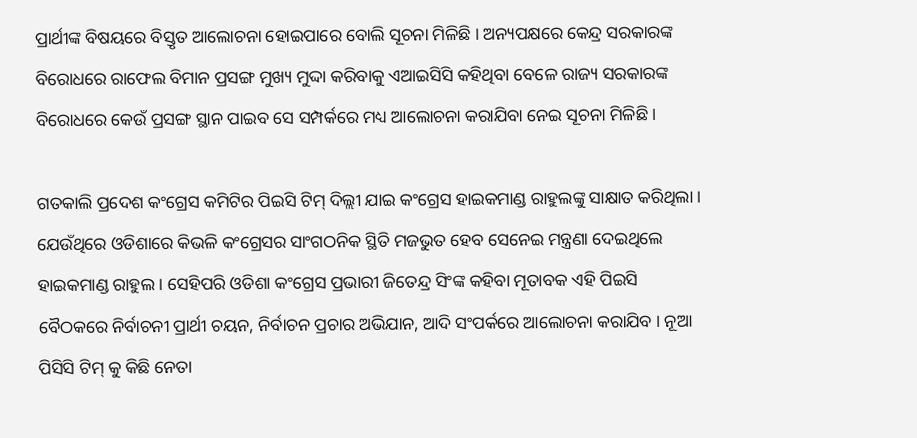ପ୍ରାର୍ଥୀଙ୍କ ବିଷୟରେ ବିସ୍ତୃତ ଆଲୋଚନା ହୋଇପାରେ ବୋଲି ସୂଚନା ମିଳିଛି । ଅନ୍ୟପକ୍ଷରେ କେନ୍ଦ୍ର ସରକାରଙ୍କ ବିରୋଧରେ ରାଫେଲ ବିମାନ ପ୍ରସଙ୍ଗ ମୁଖ୍ୟ ମୁଦ୍ଦା କରିବାକୁ ଏଆଇସିସି କହିଥିବା ବେଳେ ରାଜ୍ୟ ସରକାରଙ୍କ ବିରୋଧରେ କେଉଁ ପ୍ରସଙ୍ଗ ସ୍ଥାନ ପାଇବ ସେ ସମ୍ପର୍କରେ ମଧ୍ୟ ଆଲୋଚନା କରାଯିବା ନେଇ ସୂଚନା ମିଳିଛି ।

ଗତକାଲି ପ୍ରଦେଶ କଂଗ୍ରେସ କମିଟିର ପିଇସି ଟିମ୍ ଦିଲ୍ଲୀ ଯାଇ କଂଗ୍ରେସ ହାଇକମାଣ୍ଡ ରାହୁଲଙ୍କୁ ସାକ୍ଷାତ କରିଥିଲା । ଯେଉଁଥିରେ ଓଡିଶାରେ କିଭଳି କଂଗ୍ରେସର ସାଂଗଠନିକ ସ୍ଥିତି ମଜଭୁତ ହେବ ସେନେଇ ମନ୍ତ୍ରଣା ଦେଇଥିଲେ ହାଇକମାଣ୍ଡ ରାହୁଲ । ସେହିପରି ଓଡିଶା କଂଗ୍ରେସ ପ୍ରଭାରୀ ଜିତେନ୍ଦ୍ର ସିଂଙ୍କ କହିବା ମୂତାବକ ଏହି ପିଇସି ବୈଠକରେ ନିର୍ବାଚନୀ ପ୍ରାର୍ଥୀ ଚୟନ, ନିର୍ବାଚନ ପ୍ରଚାର ଅଭିଯାନ, ଆଦି ସଂପର୍କରେ ଆଲୋଚନା କରାଯିବ । ନୂଆ ପିସିସି ଟିମ୍ କୁ କିଛି ନେତା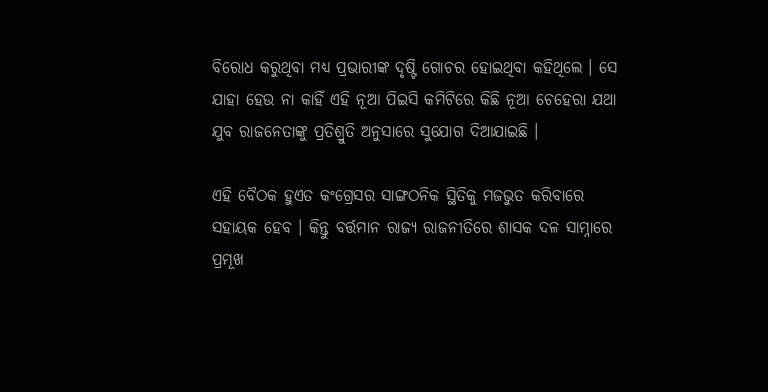ବିରୋଧ କରୁଥିବା ମଧ୍ୟ ପ୍ରଭାରୀଙ୍କ ଦୃଷ୍ଟି ଗୋଚର ହୋଇଥିବା କହିଥିଲେ । ସେ ଯାହା ହେଉ ନା କାହିଁ ଏହି ନୂଆ ପିଇସି କମିଟିରେ କିଛି ନୂଆ ଚେହେରା ଯଥା ଯୁବ ରାଜନେତାଙ୍କୁ ପ୍ରତିଶ୍ରୁତି ଅନୁସାରେ ସୁଯୋଗ ଦିଆଯାଇଛି ।

ଏହି ବୈଠକ ହୁଏତ କଂଗ୍ରେସର ସାଙ୍ଗଠନିକ ସ୍ଥିତିକୁ ମଜଭୁତ କରିବାରେ ସହାୟକ ହେବ । କିନ୍ତୁ ବର୍ତ୍ତମାନ ରାଜ୍ୟ ରାଜନୀତିରେ ଶାସକ ଦଳ ସାମ୍ନାରେ ପ୍ରମୂଖ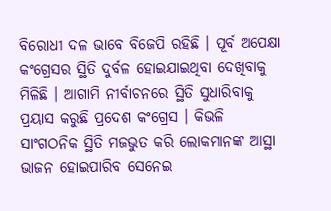ବିରୋଧୀ ଦଳ ଭାବେ ବିଜେପି ରହିଛି । ପୂର୍ବ ଅପେକ୍ଷା କଂଗ୍ରେସର ସ୍ଥିତି ଦୁର୍ବଳ ହୋଇଯାଇଥିବା ଦେଖିବାକୁ ମିଳିଛି । ଆଗାମି ନୀର୍ବାଚନରେ ସ୍ଥିତି ସୁଧାରିବାକୁ ପ୍ରୟାସ କରୁଛି ପ୍ରଦେଶ କଂଗ୍ରେସ । କିଭଳି ସାଂଗଠନିକ ସ୍ଥିତି ମଜଭୁତ କରି ଲୋକମାନଙ୍କ ଆସ୍ଥା ଭାଜନ ହୋଇପାରିବ ସେନେଇ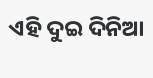ଏହି ଦୁଇ ଦିନିଆ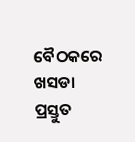ବୈଠକରେ ଖସଡା ପ୍ରସ୍ତୁତ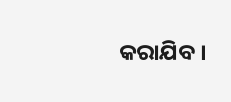କରାଯିବ ।